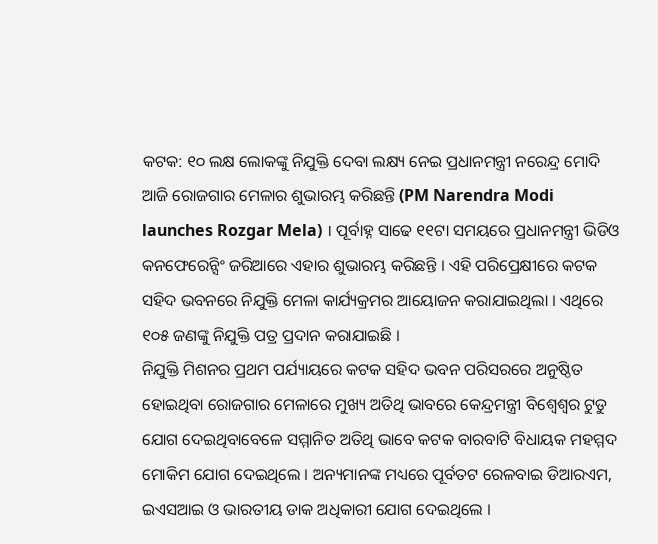କଟକ: ୧୦ ଲକ୍ଷ ଲୋକଙ୍କୁ ନିଯୁକ୍ତି ଦେବା ଲକ୍ଷ୍ୟ ନେଇ ପ୍ରଧାନମନ୍ତ୍ରୀ ନରେନ୍ଦ୍ର ମୋଦି ଆଜି ରୋଜଗାର ମେଳାର ଶୁଭାରମ୍ଭ କରିଛନ୍ତି (PM Narendra Modi launches Rozgar Mela) । ପୂର୍ବାହ୍ନ ସାଢେ ୧୧ଟା ସମୟରେ ପ୍ରଧାନମନ୍ତ୍ରୀ ଭିଡିଓ କନଫେରେନ୍ସିଂ ଜରିଆରେ ଏହାର ଶୁଭାରମ୍ଭ କରିଛନ୍ତି । ଏହି ପରିପ୍ରେକ୍ଷୀରେ କଟକ ସହିଦ ଭବନରେ ନିଯୁକ୍ତି ମେଳା କାର୍ଯ୍ୟକ୍ରମର ଆୟୋଜନ କରାଯାଇଥିଲା । ଏଥିରେ ୧୦୫ ଜଣଙ୍କୁ ନିଯୁକ୍ତି ପତ୍ର ପ୍ରଦାନ କରାଯାଇଛି ।
ନିଯୁକ୍ତି ମିଶନର ପ୍ରଥମ ପର୍ଯ୍ୟାୟରେ କଟକ ସହିଦ ଭବନ ପରିସରରେ ଅନୁଷ୍ଠିତ ହୋଇଥିବା ରୋଜଗାର ମେଳାରେ ମୁଖ୍ୟ ଅତିଥି ଭାବରେ କେନ୍ଦ୍ରମନ୍ତ୍ରୀ ବିଶ୍ବେଶ୍ବର ଟୁଡୁ ଯୋଗ ଦେଇଥିବାବେଳେ ସମ୍ମାନିତ ଅତିଥି ଭାବେ କଟକ ବାରବାଟି ବିଧାୟକ ମହମ୍ମଦ ମୋକିମ ଯୋଗ ଦେଇଥିଲେ । ଅନ୍ୟମାନଙ୍କ ମଧ୍ୟରେ ପୂର୍ବତଟ ରେଳବାଇ ଡିଆରଏମ, ଇଏସଆଇ ଓ ଭାରତୀୟ ଡାକ ଅଧିକାରୀ ଯୋଗ ଦେଇଥିଲେ ।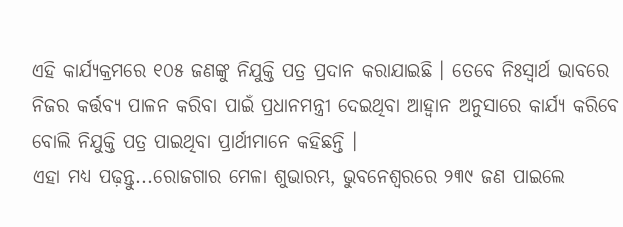ଏହି କାର୍ଯ୍ୟକ୍ରମରେ ୧୦୫ ଜଣଙ୍କୁ ନିଯୁକ୍ତି ପତ୍ର ପ୍ରଦାନ କରାଯାଇଛି । ତେବେ ନିଃସ୍ବାର୍ଥ ଭାବରେ ନିଜର କର୍ତ୍ତବ୍ୟ ପାଳନ କରିବା ପାଇଁ ପ୍ରଧାନମନ୍ତ୍ରୀ ଦେଇଥିବା ଆହ୍ବାନ ଅନୁସାରେ କାର୍ଯ୍ୟ କରିବେ ବୋଲି ନିଯୁକ୍ତି ପତ୍ର ପାଇଥିବା ପ୍ରାର୍ଥୀମାନେ କହିଛନ୍ତି ।
ଏହା ମଧ୍ୟ ପଢ଼ନ୍ତୁ...ରୋଜଗାର ମେଳା ଶୁଭାରମ୍ଭ, ଭୁବନେଶ୍ଵରରେ ୨୩୯ ଜଣ ପାଇଲେ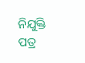ନିଯୁକ୍ତି ପତ୍ର